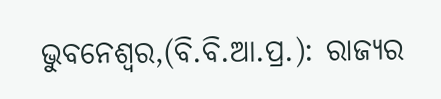ଭୁବନେଶ୍ୱର,(ବି.ବି.ଆ.ପ୍ର.): ରାଜ୍ୟର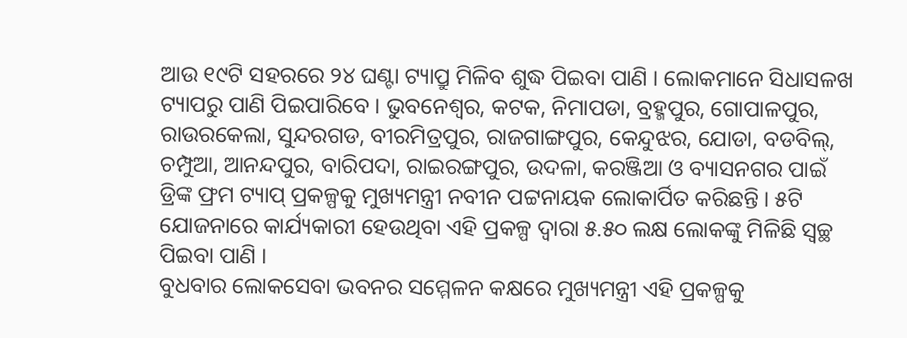ଆଉ ୧୯ଟି ସହରରେ ୨୪ ଘଣ୍ଟା ଟ୍ୟାପ୍ରୁ ମିଳିବ ଶୁଦ୍ଧ ପିଇବା ପାଣି । ଲୋକମାନେ ସିଧାସଳଖ ଟ୍ୟାପରୁ ପାଣି ପିଇପାରିବେ । ଭୁବନେଶ୍ୱର, କଟକ, ନିମାପଡା, ବ୍ରହ୍ମପୁର, ଗୋପାଳପୁର, ରାଉରକେଲା, ସୁନ୍ଦରଗଡ, ବୀରମିତ୍ରପୁର, ରାଜଗାଙ୍ଗପୁର, କେନ୍ଦୁଝର, ଯୋଡା, ବଡବିଲ୍, ଚମ୍ପୁଆ, ଆନନ୍ଦପୁର, ବାରିପଦା, ରାଇରଙ୍ଗପୁର, ଉଦଳା, କରଞ୍ଜିଆ ଓ ବ୍ୟାସନଗର ପାଇଁ ଡ୍ରିଙ୍କ ଫ୍ରମ ଟ୍ୟାପ୍ ପ୍ରକଳ୍ପକୁ ମୁଖ୍ୟମନ୍ତ୍ରୀ ନବୀନ ପଟ୍ଟନାୟକ ଲୋକାର୍ପିତ କରିଛନ୍ତି । ୫ଟି ଯୋଜନାରେ କାର୍ଯ୍ୟକାରୀ ହେଉଥିବା ଏହି ପ୍ରକଳ୍ପ ଦ୍ୱାରା ୫.୫୦ ଲକ୍ଷ ଲୋକଙ୍କୁ ମିଳିଛି ସ୍ୱଚ୍ଛ ପିଇବା ପାଣି ।
ବୁଧବାର ଲୋକସେବା ଭବନର ସମ୍ମେଳନ କକ୍ଷରେ ମୁଖ୍ୟମନ୍ତ୍ରୀ ଏହି ପ୍ରକଳ୍ପକୁ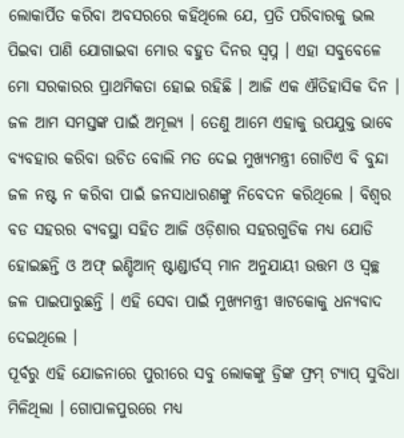ଲୋକାର୍ପିତ କରିବା ଅବସରରେ କହିଥିଲେ ଯେ, ପ୍ରତି ପରିବାରକୁ ଭଲ ପିଇବା ପାଣି ଯୋଗାଇବା ମୋର ବହୁତ ଦିନର ସ୍ୱପ୍ନ । ଏହା ସବୁବେଳେ ମୋ ସରକାରର ପ୍ରାଥମିକତା ହୋଇ ରହିଛି । ଆଜି ଏକ ଐତିହାସିକ ଦିନ । ଜଳ ଆମ ସମସ୍ତଙ୍କ ପାଇଁ ଅମୂଲ୍ୟ । ତେଣୁ ଆମେ ଏହାକୁ ଉପଯୁକ୍ତ ଭାବେ ବ୍ୟବହାର କରିବା ଉଚିତ ବୋଲି ମତ ଦେଇ ମୁଖ୍ୟମନ୍ତ୍ରୀ ଗୋଟିଏ ବି ବୁନ୍ଦା ଜଳ ନଷ୍ଟ ନ କରିବା ପାଇଁ ଜନସାଧାରଣଙ୍କୁ ନିବେଦନ କରିଥିଲେ । ବିଶ୍ୱର ବଡ ସହରର ବ୍ୟବସ୍ଥା ସହିତ ଆଜି ଓଡ଼ିଶାର ସହରଗୁଡିକ ମଧ୍ୟ ଯୋଡି ହୋଇଛନ୍ତି ଓ ଅଫ୍ ଇଣ୍ଡିଆନ୍ ଷ୍ଟାଣ୍ଡାର୍ଡସ୍ ମାନ ଅନୁଯାୟୀ ଉତ୍ତମ ଓ ସ୍ୱଚ୍ଛ ଜଳ ପାଇପାରୁଛନ୍ତି । ଏହି ସେବା ପାଇଁ ମୁଖ୍ୟମନ୍ତ୍ରୀ ୱାଟକୋକୁ ଧନ୍ୟବାଦ ଦେଇଥିଲେ ।
ପୂର୍ବରୁ ଏହି ଯୋଜନାରେ ପୁରୀରେ ସବୁ ଲୋକଙ୍କୁ ଡ୍ରିଙ୍କ ଫ୍ରମ୍ ଟ୍ୟାପ୍ ସୁବିଧା ମିଳିଥିଲା । ଗୋପାଳପୁରରେ ମଧ୍ୟ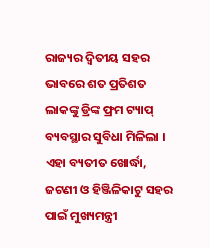ରାଜ୍ୟର ଦ୍ୱିତୀୟ ସହର ଭାବରେ ଶତ ପ୍ରତିଶତ ଲାକଙ୍କୁ ଡ୍ରିଙ୍କ ଫ୍ରମ ଟ୍ୟାପ୍ ବ୍ୟବସ୍ଥାର ସୁବିଧା ମିଳିଲା । ଏହା ବ୍ୟତୀତ ଖୋର୍ଦ୍ଧା, ଜଟଣୀ ଓ ହିଞ୍ଜିଳିକାଟୁ ସହର ପାଇଁ ମୁଖ୍ୟମନ୍ତ୍ରୀ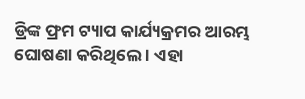ଡ୍ରିଙ୍କ ଫ୍ରମ ଟ୍ୟାପ କାର୍ଯ୍ୟକ୍ରମର ଆରମ୍ଭ ଘୋଷଣା କରିଥିଲେ । ଏହା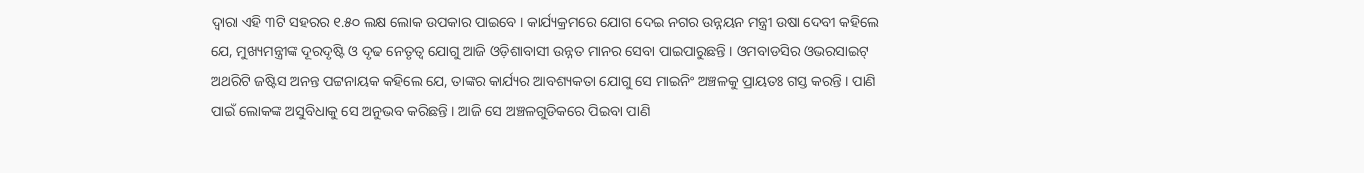ଦ୍ୱାରା ଏହି ୩ଟି ସହରର ୧.୫୦ ଲକ୍ଷ ଲୋକ ଉପକାର ପାଇବେ । କାର୍ଯ୍ୟକ୍ରମରେ ଯୋଗ ଦେଇ ନଗର ଉନ୍ନୟନ ମନ୍ତ୍ରୀ ଉଷା ଦେବୀ କହିଲେ ଯେ, ମୁଖ୍ୟମନ୍ତ୍ରୀଙ୍କ ଦୂରଦୃଷ୍ଟି ଓ ଦୃଢ ନେତୃତ୍ୱ ଯୋଗୁ ଆଜି ଓଡ଼ିଶାବାସୀ ଉନ୍ନତ ମାନର ସେବା ପାଇପାରୁଛନ୍ତି । ଓମବାଡସିର ଓଭରସାଇଟ୍ ଅଥରିଟି ଜଷ୍ଟିସ ଅନନ୍ତ ପଟ୍ଟନାୟକ କହିଲେ ଯେ, ତାଙ୍କର କାର୍ଯ୍ୟର ଆବଶ୍ୟକତା ଯୋଗୁ ସେ ମାଇନିଂ ଅଞ୍ଚଳକୁ ପ୍ରାୟତଃ ଗସ୍ତ କରନ୍ତି । ପାଣି ପାଇଁ ଲୋକଙ୍କ ଅସୁବିଧାକୁ ସେ ଅନୁଭବ କରିଛନ୍ତି । ଆଜି ସେ ଅଞ୍ଚଳଗୁଡିକରେ ପିଇବା ପାଣି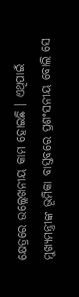କ୍ଷେତ୍ରରେ ଉଲ୍ଲେଖନୀୟ କାମ ହୋଇଛି । ଏଥିପାଇଁ ମୁଖ୍ୟମନ୍ତ୍ରୀଙ୍କ ଭୂମିକା ବାସ୍ତବରେ ପ୍ରଶଂସନୀୟ ବୋଲି ସେ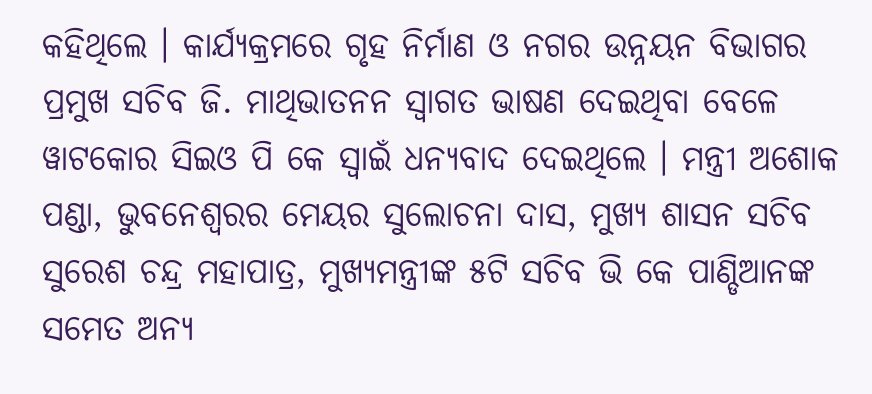କହିଥିଲେ । କାର୍ଯ୍ୟକ୍ରମରେ ଗୃହ ନିର୍ମାଣ ଓ ନଗର ଉନ୍ନୟନ ବିଭାଗର ପ୍ରମୁଖ ସଚିବ ଜି. ମାଥିଭାତନନ ସ୍ୱାଗତ ଭାଷଣ ଦେଇଥିବା ବେଳେ ୱାଟକୋର ସିଇଓ ପି କେ ସ୍ୱାଇଁ ଧନ୍ୟବାଦ ଦେଇଥିଲେ । ମନ୍ତ୍ରୀ ଅଶୋକ ପଣ୍ଡା, ଭୁବନେଶ୍ୱରର ମେୟର ସୁଲୋଚନା ଦାସ, ମୁଖ୍ୟ ଶାସନ ସଚିବ ସୁରେଶ ଚନ୍ଦ୍ର ମହାପାତ୍ର, ମୁଖ୍ୟମନ୍ତ୍ରୀଙ୍କ ୫ଟି ସଚିବ ଭି କେ ପାଣ୍ଡିଆନଙ୍କ ସମେତ ଅନ୍ୟ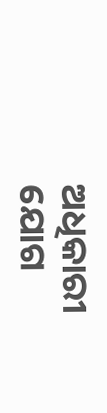ଅଧିକାରୀ ଯୋଗ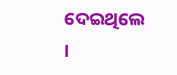ଦେଇଥିଲେ ।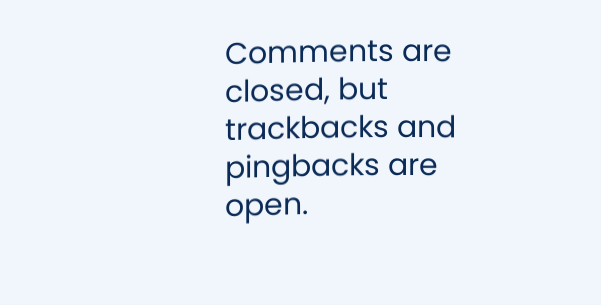Comments are closed, but trackbacks and pingbacks are open.